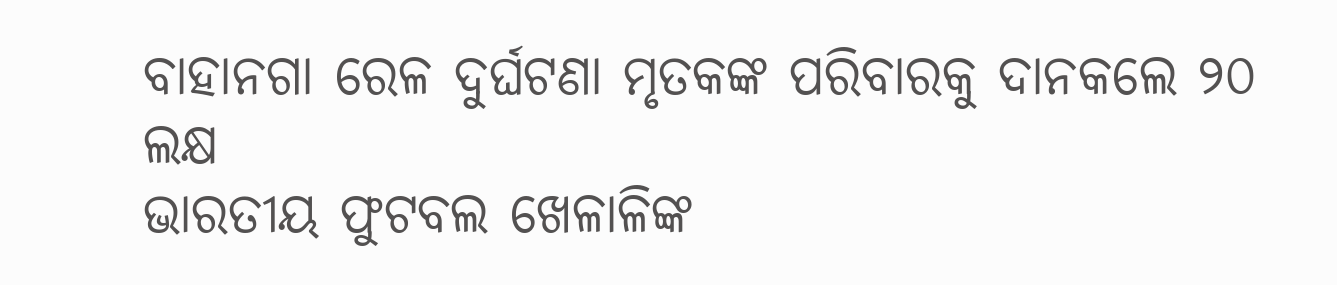ବାହାନଗା ରେଳ ଦୁର୍ଘଟଣା ମୃତକଙ୍କ ପରିବାରକୁ ଦାନକଲେ ୨୦ ଲକ୍ଷ
ଭାରତୀୟ ଫୁଟବଲ ଖେଳାଳିଙ୍କ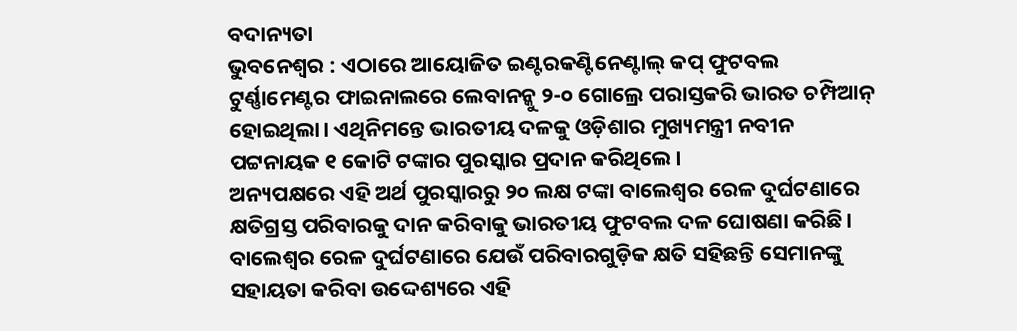ବଦାନ୍ୟତା
ଭୁବନେଶ୍ବର : ଏଠାରେ ଆୟୋଜିତ ଇଣ୍ଟରକଣ୍ଟିନେଣ୍ଟାଲ୍ କପ୍ ଫୁଟବଲ ଟୁର୍ଣ୍ଣାମେଣ୍ଟର ଫାଇନାଲରେ ଲେବାନନ୍କୁ ୨-୦ ଗୋଲ୍ରେ ପରାସ୍ତକରି ଭାରତ ଚମ୍ପିଆନ୍ ହୋଇଥିଲା। ଏଥିନିମନ୍ତେ ଭାରତୀୟ ଦଳକୁ ଓଡ଼ିଶାର ମୁଖ୍ୟମନ୍ତ୍ରୀ ନବୀନ ପଟ୍ଟନାୟକ ୧ କୋଟି ଟଙ୍କାର ପୁରସ୍କାର ପ୍ରଦାନ କରିଥିଲେ।
ଅନ୍ୟପକ୍ଷରେ ଏହି ଅର୍ଥ ପୁରସ୍କାରରୁ ୨୦ ଲକ୍ଷ ଟଙ୍କା ବାଲେଶ୍ବର ରେଳ ଦୁର୍ଘଟଣାରେ କ୍ଷତିଗ୍ରସ୍ତ ପରିବାରକୁ ଦାନ କରିବାକୁ ଭାରତୀୟ ଫୁଟବଲ ଦଳ ଘୋଷଣା କରିଛି। ବାଲେଶ୍ବର ରେଳ ଦୁର୍ଘଟଣାରେ ଯେଉଁ ପରିବାରଗୁଡ଼ିକ କ୍ଷତି ସହିଛନ୍ତି ସେମାନଙ୍କୁ ସହାୟତା କରିବା ଉଦ୍ଦେଶ୍ୟରେ ଏହି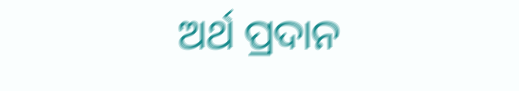ଅର୍ଥ ପ୍ରଦାନ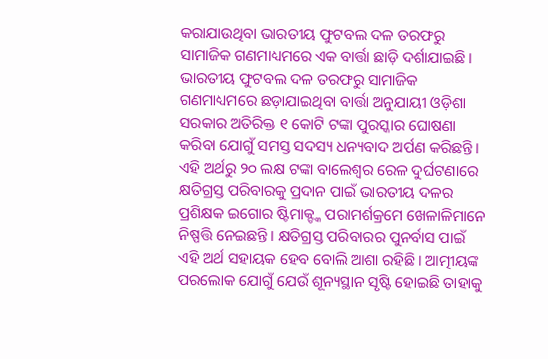କରାଯାଉଥିବା ଭାରତୀୟ ଫୁଟବଲ ଦଳ ତରଫରୁ ସାମାଜିକ ଗଣମାଧ୍ୟମରେ ଏକ ବାର୍ତ୍ତା ଛାଡ଼ି ଦର୍ଶାଯାଇଛି। ଭାରତୀୟ ଫୁଟବଲ ଦଳ ତରଫରୁ ସାମାଜିକ ଗଣମାଧ୍ୟମରେ ଛଡ଼ାଯାଇଥିବା ବାର୍ତ୍ତା ଅନୁଯାୟୀ ଓଡ଼ିଶା ସରକାର ଅତିରିକ୍ତ ୧ କୋଟି ଟଙ୍କା ପୁରସ୍କାର ଘୋଷଣା କରିବା ଯୋଗୁଁ ସମସ୍ତ ସଦସ୍ୟ ଧନ୍ୟବାଦ ଅର୍ପଣ କରିଛନ୍ତି। ଏହି ଅର୍ଥରୁ ୨୦ ଲକ୍ଷ ଟଙ୍କା ବାଲେଶ୍ବର ରେଳ ଦୁର୍ଘଟଣାରେ କ୍ଷତିଗ୍ରସ୍ତ ପରିବାରକୁ ପ୍ରଦାନ ପାଇଁ ଭାରତୀୟ ଦଳର ପ୍ରଶିକ୍ଷକ ଇଗୋର ଷ୍ଟିମାକ୍ଙ୍କ ପରାମର୍ଶକ୍ରମେ ଖେଳାଳିମାନେ ନିଷ୍ପତ୍ତି ନେଇଛନ୍ତି। କ୍ଷତିଗ୍ରସ୍ତ ପରିବାରର ପୁନର୍ବାସ ପାଇଁ ଏହି ଅର୍ଥ ସହାୟକ ହେବ ବୋଲି ଆଶା ରହିଛି। ଆତ୍ମୀୟଙ୍କ ପରଲୋକ ଯୋଗୁଁ ଯେଉଁ ଶୂନ୍ୟସ୍ଥାନ ସୃଷ୍ଟି ହୋଇଛି ତାହାକୁ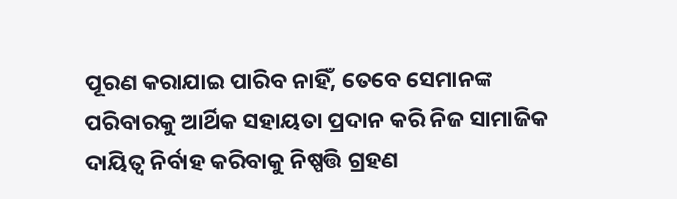ପୂରଣ କରାଯାଇ ପାରିବ ନାହିଁ, ତେବେ ସେମାନଙ୍କ ପରିବାରକୁ ଆର୍ଥିକ ସହାୟତା ପ୍ରଦାନ କରି ନିଜ ସାମାଜିକ ଦାୟିତ୍ବ ନିର୍ବାହ କରିବାକୁ ନିଷ୍ପତ୍ତି ଗ୍ରହଣ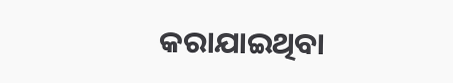କରାଯାଇଥିବା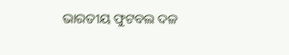ଭାରତୀୟ ଫୁଟବଲ ଦଳ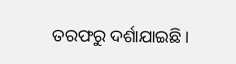ତରଫରୁ ଦର୍ଶାଯାଇଛି।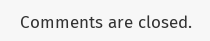Comments are closed.